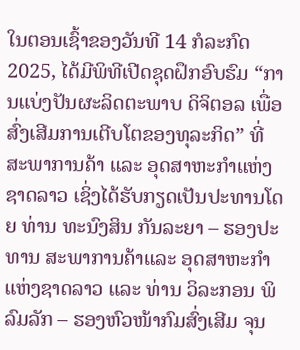ໃນຕອນເຊົ້າຂອງວັນທີ 14 ກໍລະກົດ 2025, ໄດ້ມີພິທີເປີດຊຸດຝຶກອົບຮົມ “ການແບ່ງປັນຜະລິດຕະພາບ ດິຈິຕອລ ເພື່ອສົ່ງເສີມການເຕີບໂຕຂອງທຸລະກິດ” ທີ່ ສະພາການຄ້າ ແລະ ອຸດສາຫະກຳແຫ່ງຊາດລາວ ເຊິ່ງໄດ້ຮັບກຽດເປັນປະທານໂດຍ ທ່ານ ທະນົງສິນ ກັນລະຍາ – ຮອງປະທານ ສະພາການຄ້າແລະ ອຸດສາຫະກຳ ແຫ່ງຊາດລາວ ແລະ ທ່ານ ວິລະກອນ ພິລົມລັກ – ຮອງຫົວໜ້າກົມສົ່ງເສີມ ຈຸນ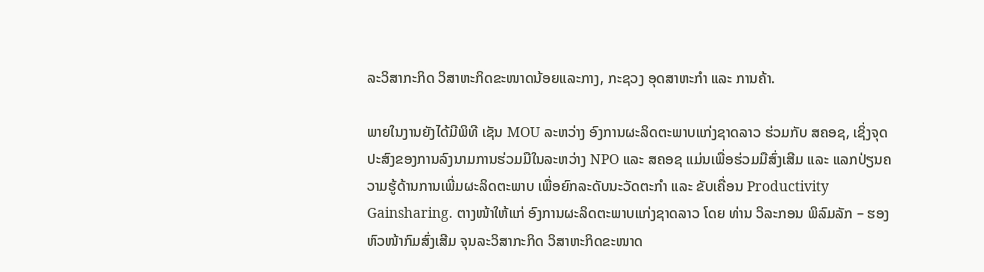ລະວິສາກະກິດ ວິສາຫະກິດຂະໜາດນ້ອຍແລະກາງ, ກະຊວງ ອຸດສາຫະກຳ ແລະ ການຄ້າ.

ພາຍໃນງານຍັງໄດ້ມີພິທີ ເຊັນ MOU ລະຫວ່າງ ອົງການຜະລິດຕະພາບແກ່ງຊາດລາວ ຮ່ວມກັບ ສຄອຊ, ເຊິ່ງຈຸດປະສົງຂອງການລົງນາມການຮ່ວມມືໃນລະຫວ່າງ NPO ແລະ ສຄອຊ ແມ່ນເພື່ອຮ່ວມມືສົ່ງເສີມ ແລະ ແລກປ່ຽນຄວາມຮູ້ດ້ານການເພີ່ມຜະລິດຕະພາບ ເພື່ອຍົກລະດັບນະວັດຕະກຳ ແລະ ຂັບເຄື່ອນ Productivity Gainsharing. ຕາງໜ້າໃຫ້ແກ່ ອົງການຜະລິດຕະພາບແກ່ງຊາດລາວ ໂດຍ ທ່ານ ວິລະກອນ ພິລົມລັກ – ຮອງຫົວໜ້າກົມສົ່ງເສີມ ຈຸນລະວິສາກະກິດ ວິສາຫະກິດຂະໜາດ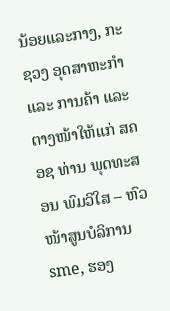ນ້ອຍແລະກາງ, ກະຊວງ ອຸດສາຫະກຳ ແລະ ການຄ້າ ແລະ ຕາງໜ້າໃຫ້ແກ່ ສຄອຊ ທ່ານ ພຸດທະສອນ ພົມວິໃສ – ຫົວໜ້າສູນບໍລິການ sme, ຮອງ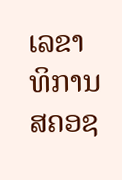ເລຂາທິການ ສຄອຊ